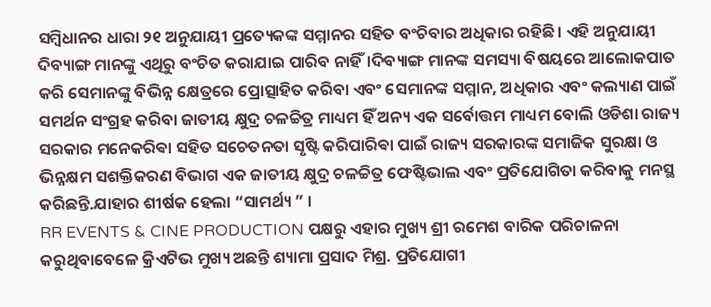ସମ୍ବିଧାନର ଧାରା ୨୧ ଅନୁଯାୟୀ ପ୍ରତ୍ୟେକଙ୍କ ସମ୍ମାନର ସହିତ ବଂଚିବାର ଅଧିକାର ରହିଛି। ଏହି ଅନୁଯାୟୀ ଦିବ୍ୟାଙ୍ଗ ମାନଙ୍କୁ ଏଥିରୁ ବଂଚିତ କରାଯାଇ ପାରିବ ନାହିଁ।ଦିବ୍ୟାଙ୍ଗ ମାନଙ୍କ ସମସ୍ୟା ବିଷୟରେ ଆଲୋକପାତ କରି ସେମାନଙ୍କୁ ବିଭିନ୍ନ କ୍ଷେତ୍ରରେ ପ୍ରୋତ୍ସାହିତ କରିବା ଏବଂ ସେମାନଙ୍କ ସମ୍ମାନ, ଅଧିକାର ଏବଂ କଲ୍ୟାଣ ପାଇଁ ସମର୍ଥନ ସଂଗ୍ରହ କରିବା ଜାତୀୟ କ୍ଷୁଦ୍ର ଚଳଚ୍ଚିତ୍ର ମାଧ୍ୟମ ହିଁ ଅନ୍ୟ ଏକ ସର୍ବୋତ୍ତମ ମାଧ୍ୟମ ବୋଲି ଓଡିଶା ରାଜ୍ୟ ସରକାର ମନେକରିଵା ସହିତ ସଚେତନତା ସୃଷ୍ଟି କରିପାରିଵା ପାଇଁ ରାଜ୍ୟ ସରକାରଙ୍କ ସମାଜିକ ସୁରକ୍ଷା ଓ ଭିନ୍ନକ୍ଷମ ସଶକ୍ତିକରଣ ବିଭାଗ ଏକ ଜାତୀୟ କ୍ଷୁଦ୍ର ଚଳଚ୍ଚିତ୍ର ଫେଷ୍ଟିଭାଲ ଏବଂ ପ୍ରତିଯୋଗିତା କରିବାକୁ ମନସ୍ଥ କରିଛନ୍ତି.ଯାହାର ଶୀର୍ଷକ ହେଲା “ସାମର୍ଥ୍ୟ ” ।
RR EVENTS & CINE PRODUCTION ପକ୍ଷରୁ ଏହାର ମୁଖ୍ୟ ଶ୍ରୀ ରମେଶ ବାରିକ ପରିଚାଳନା କରୁଥିବାବେଳେ କ୍ରିଏଟିଭ ମୁଖ୍ୟ ଅଛନ୍ତି ଶ୍ୟାମା ପ୍ରସାଦ ମିଶ୍ର. ପ୍ରତିଯୋଗୀ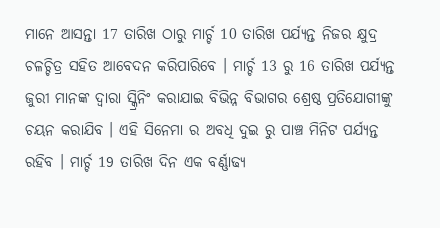ମାନେ ଆସନ୍ତା 17 ତାରିଖ ଠାରୁ ମାର୍ଚ୍ଚ 10 ତାରିଖ ପର୍ଯ୍ୟନ୍ତ ନିଜର କ୍ଷୁଦ୍ର ଚଳଚ୍ଚିତ୍ର ସହିତ ଆବେଦନ କରିପାରିବେ । ମାର୍ଚ୍ଚ 13 ରୁ 16 ତାରିଖ ପର୍ଯ୍ୟନ୍ତ ଜୁରୀ ମାନଙ୍କ ଦ୍ୱାରା ସ୍କ୍ରିନିଂ କରାଯାଇ ବିଭିନ୍ନ ବିଭାଗର ଶ୍ରେଷ୍ଠ ପ୍ରତିଯୋଗୀଙ୍କୁ ଚୟନ କରାଯିବ । ଏହି ସିନେମା ର ଅବଧି ଦୁଇ ରୁ ପାଞ୍ଚ ମିନିଟ ପର୍ଯ୍ୟନ୍ତ ରହିବ । ମାର୍ଚ୍ଚ 19 ତାରିଖ ଦିନ ଏକ ବର୍ଣ୍ଣାଢ୍ୟ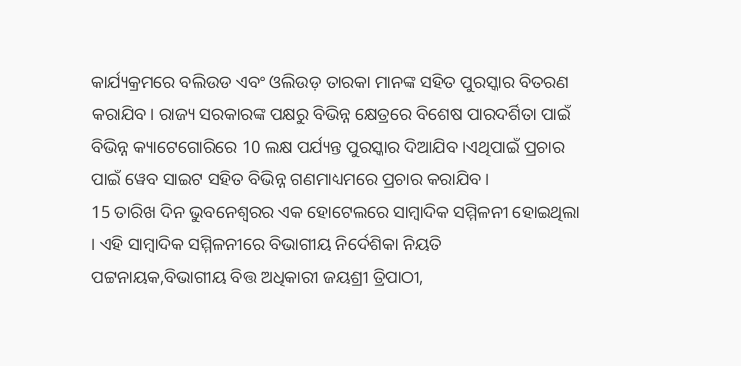କାର୍ଯ୍ୟକ୍ରମରେ ବଲିଉଡ ଏବଂ ଓଲିଉଡ଼ ତାରକା ମାନଙ୍କ ସହିତ ପୁରସ୍କାର ବିତରଣ କରାଯିବ। ରାଜ୍ୟ ସରକାରଙ୍କ ପକ୍ଷରୁ ବିଭିନ୍ନ କ୍ଷେତ୍ରରେ ବିଶେଷ ପାରଦର୍ଶିତା ପାଇଁ ବିଭିନ୍ନ କ୍ୟାଟେଗୋରିରେ 10 ଲକ୍ଷ ପର୍ଯ୍ୟନ୍ତ ପୁରସ୍କାର ଦିଆଯିବ ।ଏଥିପାଇଁ ପ୍ରଚାର ପାଇଁ ୱେବ ସାଇଟ ସହିତ ବିଭିନ୍ନ ଗଣମାଧ୍ୟମରେ ପ୍ରଚାର କରାଯିବ ।
15 ତାରିଖ ଦିନ ଭୁବନେଶ୍ୱରର ଏକ ହୋଟେଲରେ ସାମ୍ବାଦିକ ସମ୍ମିଳନୀ ହୋଇଥିଲା । ଏହି ସାମ୍ବାଦିକ ସମ୍ମିଳନୀରେ ବିଭାଗୀୟ ନିର୍ଦେଶିକା ନିୟତି ପଟ୍ଟନାୟକ,ବିଭାଗୀୟ ବିତ୍ତ ଅଧିକାରୀ ଜୟଶ୍ରୀ ତ୍ରିପାଠୀ,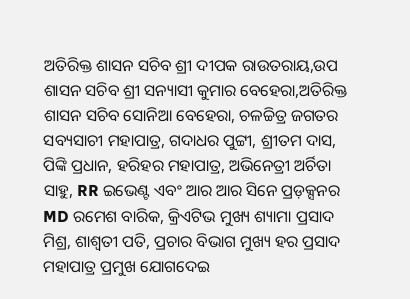ଅତିରିକ୍ତ ଶାସନ ସଚିବ ଶ୍ରୀ ଦୀପକ ରାଉତରାୟ,ଉପ ଶାସନ ସଚିବ ଶ୍ରୀ ସନ୍ୟାସୀ କୁମାର ବେହେରା,ଅତିରିକ୍ତ ଶାସନ ସଚିବ ସୋନିଆ ବେହେରା, ଚଳଚ୍ଚିତ୍ର ଜଗତର ସବ୍ୟସାଚୀ ମହାପାତ୍ର, ଗଦାଧର ପୁଟ୍ଟୀ, ଶ୍ରୀତମ ଦାସ, ପିଙ୍କି ପ୍ରଧାନ, ହରିହର ମହାପାତ୍ର, ଅଭିନେତ୍ରୀ ଅର୍ଚିତା ସାହୁ, RR ଇଭେଣ୍ଟ ଏବଂ ଆର ଆର ସିନେ ପ୍ରଡ଼କ୍ସନର MD ରମେଶ ବାରିକ, କ୍ରିଏଟିଭ ମୁଖ୍ୟ ଶ୍ୟାମା ପ୍ରସାଦ ମିଶ୍ର, ଶାଶ୍ଵତୀ ପତି, ପ୍ରଚାର ବିଭାଗ ମୁଖ୍ୟ ହର ପ୍ରସାଦ ମହାପାତ୍ର ପ୍ରମୁଖ ଯୋଗଦେଇ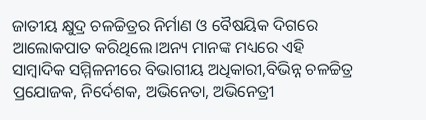ଜାତୀୟ କ୍ଷୁଦ୍ର ଚଳଚ୍ଚିତ୍ରର ନିର୍ମାଣ ଓ ବୈଷୟିକ ଦିଗରେ ଆଲୋକପାତ କରିଥିଲେ।ଅନ୍ୟ ମାନଙ୍କ ମଧ୍ୟରେ ଏହି ସାମ୍ବାଦିକ ସମ୍ମିଳନୀରେ ବିଭାଗୀୟ ଅଧିକାରୀ,ବିଭିନ୍ନ ଚଳଚ୍ଚିତ୍ର ପ୍ରଯୋଜକ, ନିର୍ଦେଶକ, ଅଭିନେତା, ଅଭିନେତ୍ରୀ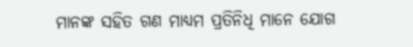ମାନଙ୍କ ସହିତ ଗଣ ମାଧ୍ୟମ ପ୍ରତିନିଧି ମାନେ ଯୋଗ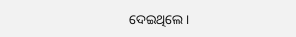ଦେଇଥିଲେ ।